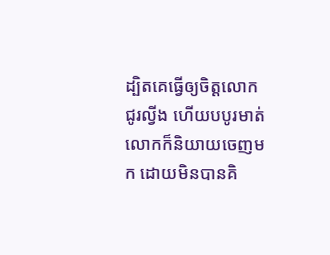ដ្បិតគេធ្វើឲ្យចិត្តលោកជូរល្វីង ហើយបបូរមាត់លោកក៏និយាយចេញមក ដោយមិនបានគិ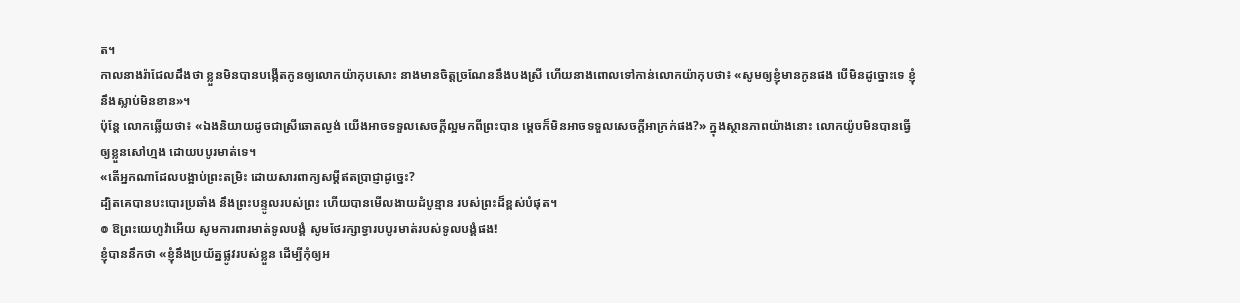ត។
កាលនាងរ៉ាជែលដឹងថា ខ្លួនមិនបានបង្កើតកូនឲ្យលោកយ៉ាកុបសោះ នាងមានចិត្តច្រណែននឹងបងស្រី ហើយនាងពោលទៅកាន់លោកយ៉ាកុបថា៖ «សូមឲ្យខ្ញុំមានកូនផង បើមិនដូច្នោះទេ ខ្ញុំនឹងស្លាប់មិនខាន»។
ប៉ុន្តែ លោកឆ្លើយថា៖ «ឯងនិយាយដូចជាស្រីឆោតល្ងង់ យើងអាចទទួលសេចក្ដីល្អមកពីព្រះបាន ម្ដេចក៏មិនអាចទទួលសេចក្ដីអាក្រក់ផង?» ក្នុងស្ថានភាពយ៉ាងនោះ លោកយ៉ូបមិនបានធ្វើឲ្យខ្លួនសៅហ្មង ដោយបបូរមាត់ទេ។
«តើអ្នកណាដែលបង្អាប់ព្រះតម្រិះ ដោយសារពាក្យសម្ដីឥតប្រាជ្ញាដូច្នេះ?
ដ្បិតគេបានបះបោរប្រឆាំង នឹងព្រះបន្ទូលរបស់ព្រះ ហើយបានមើលងាយដំបូន្មាន របស់ព្រះដ៏ខ្ពស់បំផុត។
៙ ឱព្រះយេហូវ៉ាអើយ សូមការពារមាត់ទូលបង្គំ សូមថែរក្សាទ្វារបបូរមាត់របស់ទូលបង្គំផង!
ខ្ញុំបាននឹកថា «ខ្ញុំនឹងប្រយ័ត្នផ្លូវរបស់ខ្លួន ដើម្បីកុំឲ្យអ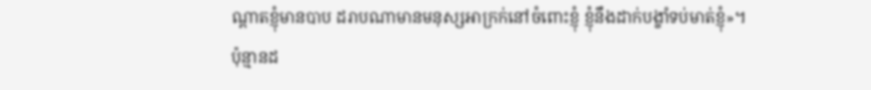ណ្ដាតខ្ញុំមានបាប ដរាបណាមានមនុស្សអាក្រក់នៅចំពោះខ្ញុំ ខ្ញុំនឹងដាក់បង្ខាំទប់មាត់ខ្ញុំ»។
ប៉ុន្មានដ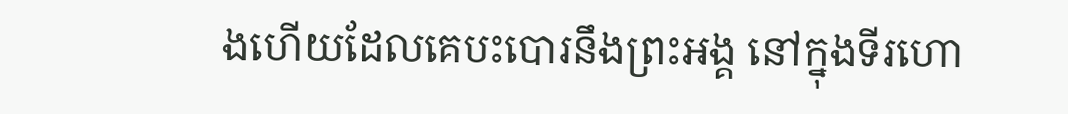ងហើយដែលគេបះបោរនឹងព្រះអង្គ នៅក្នុងទីរហោ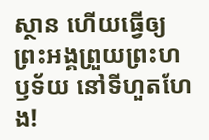ស្ថាន ហើយធ្វើឲ្យព្រះអង្គព្រួយព្រះហឫទ័យ នៅទីហួតហែង!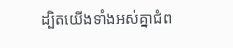ដ្បិតយើងទាំងអស់គ្នាជំព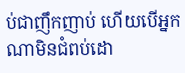ប់ជាញឹកញាប់ ហើយបើអ្នកណាមិនជំពប់ដោ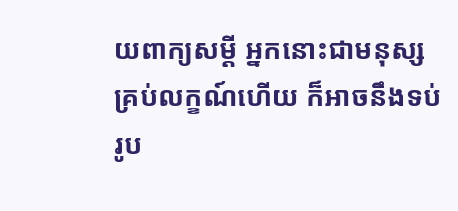យពាក្យសម្ដី អ្នកនោះជាមនុស្សគ្រប់លក្ខណ៍ហើយ ក៏អាចនឹងទប់រូប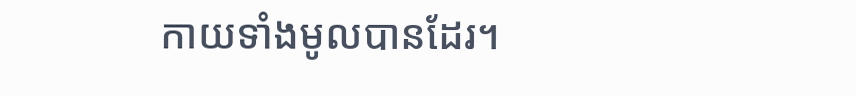កាយទាំងមូលបានដែរ។